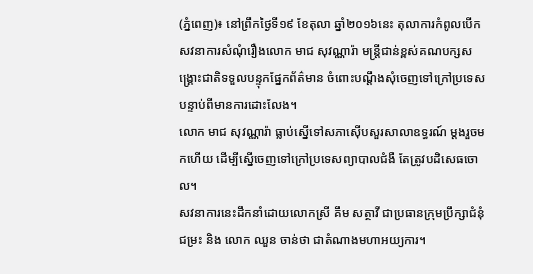(ភ្នំពេញ)៖ នៅព្រឹកថ្ងៃទី១៩ ខែតុលា ឆ្នាំ២០១៦នេះ តុលាការកំពូលបើកសវនាការសំណុំរឿងលោក មាជ សុវណ្ណារ៉ា មន្ត្រីជាន់ខ្ពស់គណបក្សសង្គ្រោះជាតិទទួលបន្ទុកផ្នែកព័ត៌មាន ចំពោះបណ្តឹងសុំចេញទៅក្រៅប្រទេស បន្ទាប់ពីមានការដោះលែង។
លោក មាជ សុវណ្ណារ៉ា ធ្លាប់ស្នើទៅសភាស៊ើបសួរសាលាឧទ្ធរណ៍ ម្តងរួចមកហើយ ដើម្បីស្នើចេញទៅក្រៅប្រទេសព្យាបាលជំងឺ តែត្រូវបដិសេធចោល។
សវនាការនេះដឹកនាំដោយលោកស្រី គឹម សត្ថាវី ជាប្រធានក្រុមប្រឹក្សាជំនុំជម្រះ និង លោក ឈួន ចាន់ថា ជាតំណាងមហាអយ្យការ។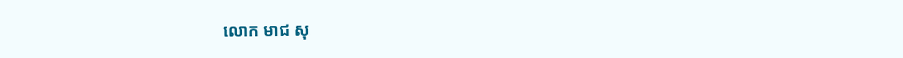លោក មាជ សុ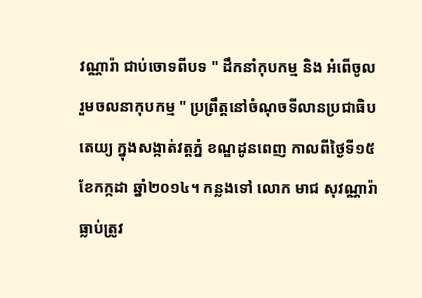វណ្ណារ៉ា ជាប់ចោទពីបទ " ដឹកនាំកុបកម្ម និង អំពើចូលរួមចលនាកុបកម្ម " ប្រព្រឹត្តនៅចំណុចទីលានប្រជាធិបតេយ្យ ក្នុងសង្កាត់វត្តភ្នំ ខណ្ឌដូនពេញ កាលពីថ្ងៃទី១៥ ខែកក្កដា ឆ្នាំ២០១៤។ កន្លងទៅ លោក មាជ សុវណ្ណារ៉ា ធ្លាប់ត្រូវ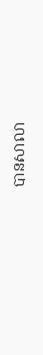បានសាលា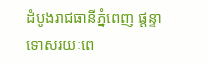ដំបូងរាជធានីភ្នំពេញ ផ្តន្ទាទោសរយៈពេ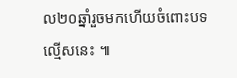ល២០ឆ្នាំរួចមកហើយចំពោះបទល្មើសនេះ ៕